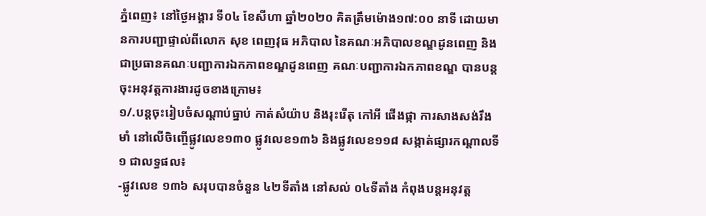ភ្នំពេញ៖ នៅថ្ងៃអង្គារ ទី០៤ ខែសីហា ឆ្នាំ២០២០ គិតត្រឹមម៉ោង១៧:០០ នាទី ដោយមានការបញ្ជាផ្ទាល់ពីលោក សុខ ពេញវុធ អភិបាល នៃគណៈអភិបាលខណ្ឌដូនពេញ និងជាប្រធានគណៈបញ្ជាការឯកភាពខណ្ឌដូនពេញ គណៈបញ្ជាការឯកភាពខណ្ឌ បានបន្តចុះអនុវត្តការងារដូចខាងក្រោម៖
១/.បន្តចុះរៀបចំសណ្តាប់ធ្នាប់ កាត់សំយ៉ាប និងរុះរើតុ កៅអី ផើងផ្កា ការសាងសង់រឹងមាំ នៅលើចិញ្ចើផ្លូវលេខ១៣០ ផ្លូវលេខ១៣៦ និងផ្លូវលេខ១១៨ សង្កាត់ផ្សារកណ្តាលទី១ ជាលទ្ធផល៖
-ផ្លូវលេខ ១៣៦ សរុបបានចំនួន ៤២ទីតាំង នៅសល់ ០៤ទីតាំង កំពុងបន្តអនុវត្ត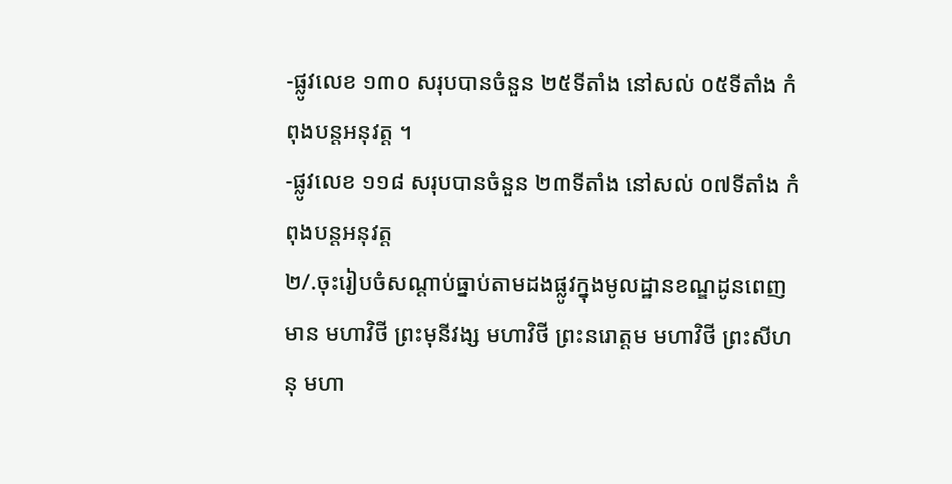-ផ្លូវលេខ ១៣០ សរុបបានចំនួន ២៥ទីតាំង នៅសល់ ០៥ទីតាំង កំពុងបន្តអនុវត្ត ។
-ផ្លូវលេខ ១១៨ សរុបបានចំនួន ២៣ទីតាំង នៅសល់ ០៧ទីតាំង កំពុងបន្តអនុវត្ត
២/.ចុះរៀបចំសណ្តាប់ធ្នាប់តាមដងផ្លូវក្នុងមូលដ្ឋានខណ្ឌដូនពេញមាន មហាវិថី ព្រះមុនីវង្ស មហាវិថី ព្រះនរោត្តម មហាវិថី ព្រះសីហនុ មហា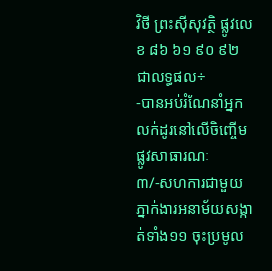វិថី ព្រះស៊ីសុវត្ថិ ផ្លូវលេខ ៨៦ ៦១ ៩០ ៩២ ជាលទ្ធផល÷
-បានអប់រំណែនាំអ្នកលក់ដូរនៅលើចិញ្ចើមផ្លូវសាធារណៈ
៣/-សហការជាមួយភ្នាក់ងារអនាម័យសង្កាត់ទាំង១១ ចុះប្រមូល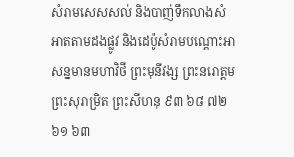សំរាមសេសសល់ និងបាញ់ទឹកលាងសំអាតតាមដងផ្លូវ និងដេប៉ូសំរាមបណ្តោះអាសន្នមានមហាវិថី ព្រះមុនីវង្ស ព្រះនរោត្តម ព្រះសុរាម្រិត ព្រះសីហនុ ៩៣ ៦៨ ៧២ ៦១ ៦៣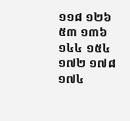១១៨ ១២៦ ៥៣ ១៣៦ ១៤៤ ១៥៤ ១៧២ ១៧៨ ១៧៤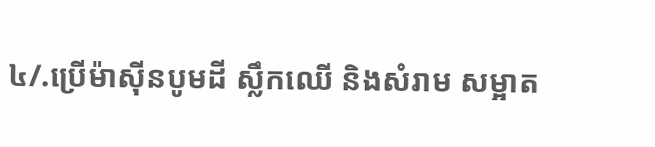៤/.ប្រើម៉ាស៊ីនបូមដី ស្លឹកឈើ និងសំរាម សម្អាត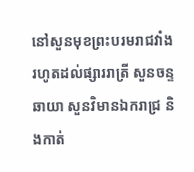នៅសួនមុខព្រះបរមរាជវាំង រហូតដល់ផ្សាររាត្រី សួនចន្ទឆាយា សួនវិមានឯករាជ្រ និងកាត់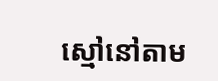ស្មៅនៅតាម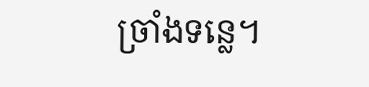ច្រាំងទន្លេ។